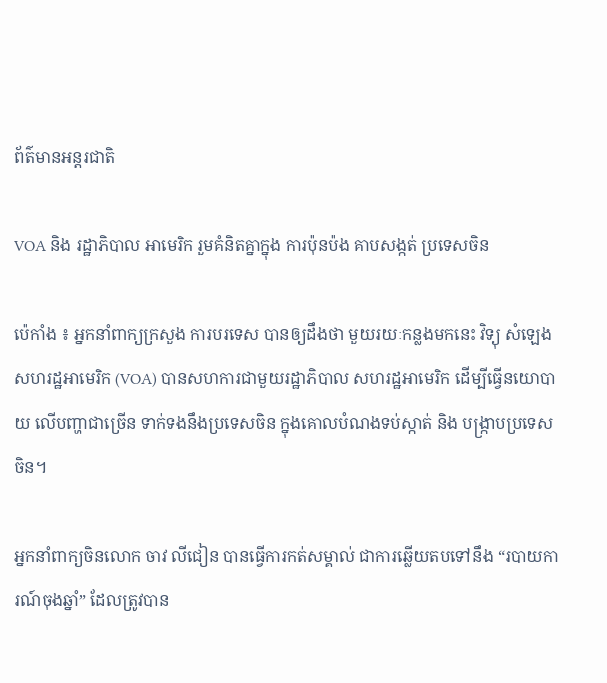ព័ត៌មានអន្តរជាតិ

VOA និង រដ្ឋាភិបាល អាមេរិក រួមគំនិតគ្នាក្នុង ការប៉ុនប៉ង គាបសង្កត់ ប្រទេសចិន

ប៉េកាំង ៖ អ្នកនាំពាក្យក្រសួង ការបរទេស បានឲ្យដឹងថា មួយរយៈកន្លងមកនេះ វិទ្យុ សំឡេង សហរដ្ឋអាមេរិក (VOA) បានសហការជាមួយរដ្ឋាភិបាល សហរដ្ឋអាមេរិក ដើម្បីធ្វើនយោបាយ លើបញ្ហាជាច្រើន ទាក់ទងនឹងប្រទេសចិន ក្នុងគោលបំណងទប់ស្កាត់ និង បង្ក្រាបប្រទេសចិន។

អ្នកនាំពាក្យចិនលោក ចាវ លីជៀន បានធ្វើការកត់សម្គាល់ ជាការឆ្លើយតបទៅនឹង “របាយការណ៍ចុងឆ្នាំ” ដែលត្រូវបាន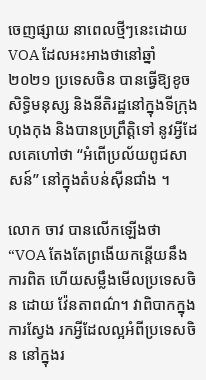ចេញផ្សាយ នាពេលថ្មីៗនេះដោយ VOA ដែលអះអាងថានៅឆ្នាំ២០២១ ប្រទេសចិន បានធ្វើឱ្យខូចសិទ្ធិមនុស្ស និងនីតិរដ្ឋនៅក្នុងទីក្រុងហុងកុង និងបានប្រព្រឹត្តិទៅ នូវអ្វីដែលគេហៅថា “អំពើប្រល័យពូជសាសន៍” នៅក្នុងតំបន់ស៊ីនជាំង ។

លោក ចាវ បានលើកឡើងថា “VOA តែងតែព្រងើយកន្តើយនឹងការពិត ហើយសម្លឹងមើលប្រទេសចិន ដោយ វ៉ែនតាពណ៌។ វាពិបាកក្នុងការស្វែង រកអ្វីដែលល្អអំពីប្រទេសចិន នៅក្នុងរ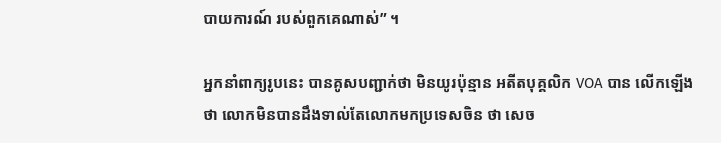បាយការណ៍ របស់ពួកគេណាស់” ។

អ្នកនាំពាក្យរូបនេះ បានគូសបញ្ជាក់ថា មិនយូរប៉ុន្មាន អតីតបុគ្គលិក VOA បាន លើកឡើងថា លោកមិនបានដឹងទាល់តែលោកមកប្រទេសចិន ថា សេច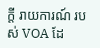ក្តី រាយការណ៍ របស់ VOA ដែ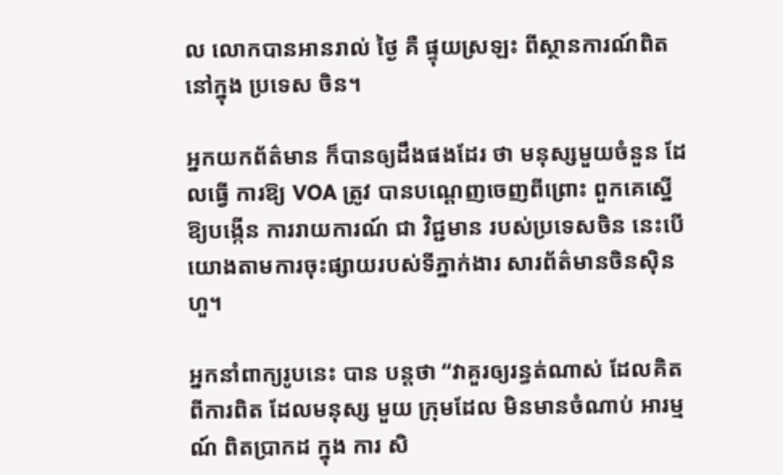ល លោកបានអានរាល់ ថ្ងៃ គឺ ផ្ទុយស្រឡះ ពីស្ថានការណ៍ពិតនៅក្នុង ប្រទេស ចិន។

អ្នកយកព័ត៌មាន ក៏បានឲ្យដឹងផងដែរ ថា មនុស្សមួយចំនួន ដែលធ្វើ ការឱ្យ VOA ត្រូវ បានបណ្តេញចេញពីព្រោះ ពួកគេស្នើឱ្យបង្កើន ការរាយការណ៍ ជា វិជ្ជមាន របស់ប្រទេសចិន នេះបើយោងតាមការចុះផ្សាយរបស់ទីភ្នាក់ងារ សារព័ត៌មានចិនស៊ិនហួ។

អ្នកនាំពាក្យរូបនេះ បាន បន្ដថា “វាគួរឲ្យរន្ធត់ណាស់ ដែលគិតពីការពិត ដែលមនុស្ស មួយ ក្រុមដែល មិនមានចំណាប់ អារម្មណ៍ ពិតប្រាកដ ក្នុង ការ សិ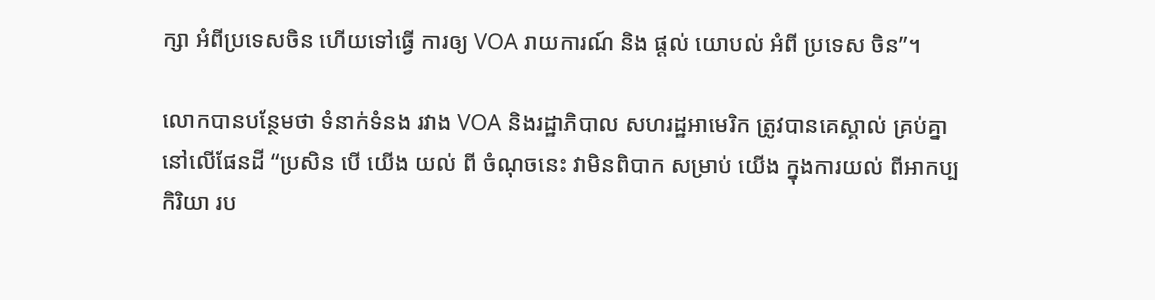ក្សា អំពីប្រទេសចិន ហើយទៅធ្វើ ការឲ្យ VOA រាយការណ៍ និង ផ្តល់ យោបល់ អំពី ប្រទេស ចិន”។

លោកបានបន្ថែមថា ទំនាក់ទំនង រវាង VOA និងរដ្ឋាភិបាល សហរដ្ឋអាមេរិក ត្រូវបានគេស្គាល់ គ្រប់គ្នា នៅលើផែនដី “ប្រសិន បើ យើង យល់ ពី ចំណុចនេះ វាមិនពិបាក សម្រាប់ យើង ក្នុងការយល់ ពីអាកប្បកិរិយា រប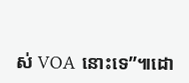ស់ VOA នោះទេ”៕ដោ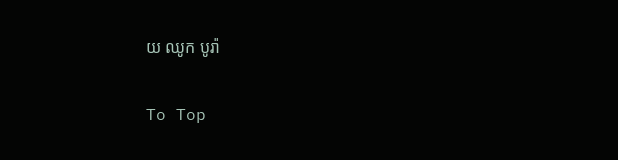យ ឈូក បូរ៉ា

To Top